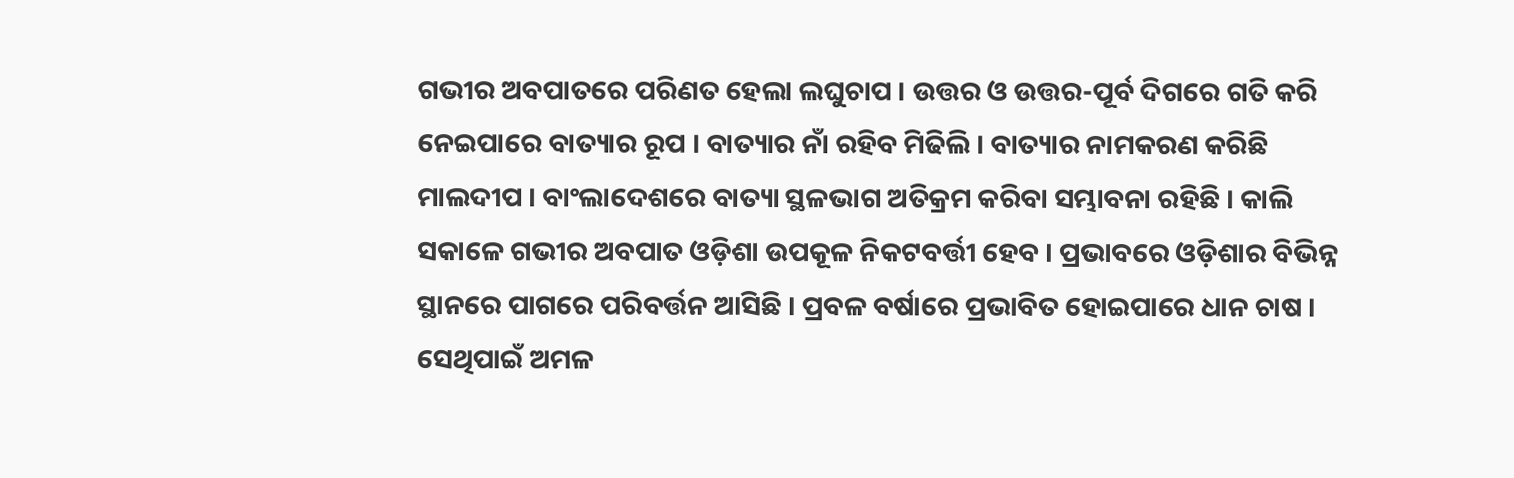ଗଭୀର ଅବପାତରେ ପରିଣତ ହେଲା ଲଘୁଚାପ । ଉତ୍ତର ଓ ଉତ୍ତର-ପୂର୍ବ ଦିଗରେ ଗତି କରି ନେଇପାରେ ବାତ୍ୟାର ରୂପ । ବାତ୍ୟାର ନାଁ ରହିବ ମିଢିଲି । ବାତ୍ୟାର ନାମକରଣ କରିଛି ମାଲଦୀପ । ବାଂଲାଦେଶରେ ବାତ୍ୟା ସ୍ଥଳଭାଗ ଅତିକ୍ରମ କରିବା ସମ୍ଭାବନା ରହିଛି । କାଲି ସକାଳେ ଗଭୀର ଅବପାତ ଓଡ଼ିଶା ଉପକୂଳ ନିକଟବର୍ତ୍ତୀ ହେବ । ପ୍ରଭାବରେ ଓଡ଼ିଶାର ବିଭିନ୍ନ ସ୍ଥାନରେ ପାଗରେ ପରିବର୍ତ୍ତନ ଆସିଛି । ପ୍ରବଳ ବର୍ଷାରେ ପ୍ରଭାବିତ ହୋଇପାରେ ଧାନ ଚାଷ । ସେଥିପାଇଁ ଅମଳ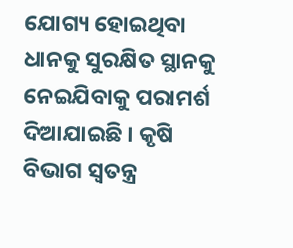ଯୋଗ୍ୟ ହୋଇଥିବା ଧାନକୁ ସୁରକ୍ଷିତ ସ୍ଥାନକୁ ନେଇଯିବାକୁ ପରାମର୍ଶ ଦିଆଯାଇଛି । କୃଷି ବିଭାଗ ସ୍ବତନ୍ତ୍ର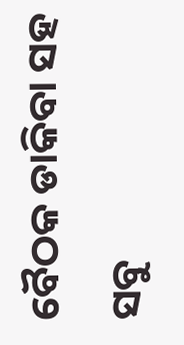ବୈଠକ ଡାକିବା ସହ ସବୁ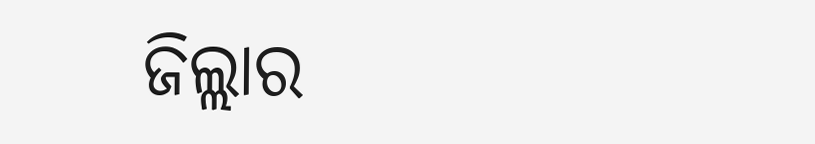ଜିଲ୍ଲାର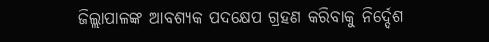ଜିଲ୍ଲାପାଳଙ୍କ ଆବଶ୍ୟକ ପଦକ୍ଷେପ ଗ୍ରହଣ କରିବାକୁ ନିର୍ଦ୍ଦେଶ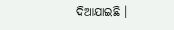ଦିଆଯାଇଛି ।